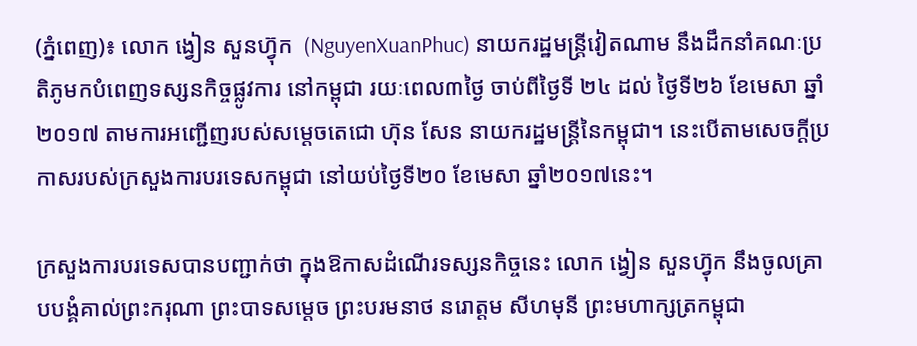(ភ្នំពេញ)៖ លោក ង្វៀន សួនហ្វ៊ុក  (NguyenXuanPhuc) នាយករដ្ឋមន្រ្ដីវៀតណាម នឹងដឹកនាំគណៈប្រតិភូមកបំពេញទស្សនកិច្ចផ្លូវការ នៅកម្ពុជា រយៈពេល៣ថ្ងៃ ចាប់ពីថ្ងៃទី ២៤ ដល់ ថ្ងៃទី២៦ ខែមេសា ឆ្នាំ ២០១៧ តាមការអញ្ជើញរបស់សម្តេចតេជោ ហ៊ុន សែន នាយករដ្ឋមន្រ្តីនៃកម្ពុជា។ នេះបើតាមសេចក្តីប្រកាសរបស់ក្រសួងការបរទេសកម្ពុជា នៅយប់ថ្ងៃទី២០ ខែមេសា ឆ្នាំ២០១៧នេះ។

ក្រសួងការបរទេសបានបញ្ជាក់ថា ក្នុងឱកាសដំណើរទស្សនកិច្ចនេះ លោក ង្វៀន សួនហ្វ៊ុក នឹងចូលគ្រាបបង្គំគាល់ព្រះករុណា ព្រះបាទសម្តេច ព្រះបរមនាថ នរោត្តម សីហមុនី ព្រះមហាក្សត្រកម្ពុជា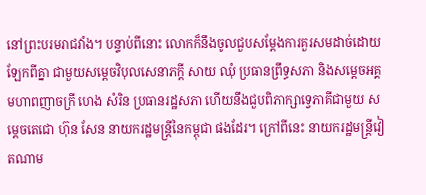នៅព្រះបរមរាជវាំង។ បន្ទាប់ពីនោះ លោកក៏នឹងចូលជួបសម្តែងការគួរសមដាច់ដោយឡែកពីគ្នា ជាមួយសម្តេចវិបុលសេនាភក្តី សាយ ឈុំ ប្រធានព្រឹទ្ធសភា និងសម្តេចអគ្គមហាពញាចក្រី ហេង សំរិន ប្រធានរដ្ឋសភា ហើយនឹងជួបពិភាក្សាទ្វេភាគីជាមួយ សម្តេចតេជោ ហ៊ុន សែន នាយករដ្ឋមន្រ្តីនៃកម្ពុជា ផងដែរ។ ក្រៅពីនេះ នាយករដ្ឋមន្រ្តីវៀតណាម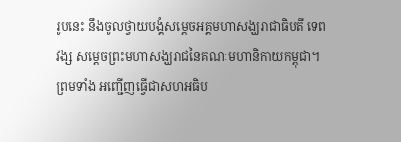រូបនេះ នឹងចូលថ្វាយបង្គំសម្តេចអគ្គមហាសង្ឃរាជាធិបតី ទេព វង្ស សម្តេចព្រះមហាសង្ឃរាជនៃគណៈមហានិកាយកម្ពុជា។ ព្រមទាំង អញ្ជើញធ្វើជាសហអធិប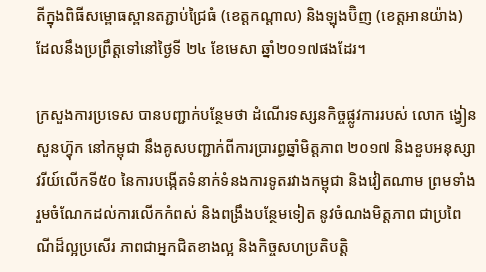តីក្នុងពិធីសម្ពោធស្ពានតភ្ជាប់ជ្រៃធំ (ខេត្តកណ្ដាល) និងឡុងប៊ិញ (ខេត្តអានយ៉ាង) ដែលនឹងប្រព្រឹត្តទៅនៅថ្ងៃទី ២៤ ខែមេសា ឆ្នាំ២០១៧ផងដែរ។

ក្រសួងការប្រទេស បានបញ្ជាក់បន្ថែមថា ដំណើរទស្សនកិច្ចផ្លូវការរបស់ លោក ង្វៀន សួនហ្វ៊ុក នៅកម្ពុជា នឹងគូសបញ្ជាក់ពីការប្រារព្ធឆ្នាំមិត្តភាព ២០១៧ និងខួបអនុស្សាវរីយ៍លើកទី៥០ នៃការបង្កើតទំនាក់ទំនងការទូតរវាងកម្ពុជា និងវៀតណាម ព្រមទាំងរួមចំណែកដល់ការលើកកំពស់ និងពង្រឹងបន្ថែមទៀត នូវចំណងមិត្តភាព ជាប្រពៃណីដ៏ល្អប្រសើរ ភាពជាអ្នកជិតខាងល្អ និងកិច្ចសហប្រតិបត្តិ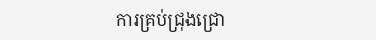ការគ្រប់ជ្រុងជ្រោ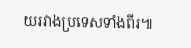យរវាងប្រទេសទាំងពីរ៕